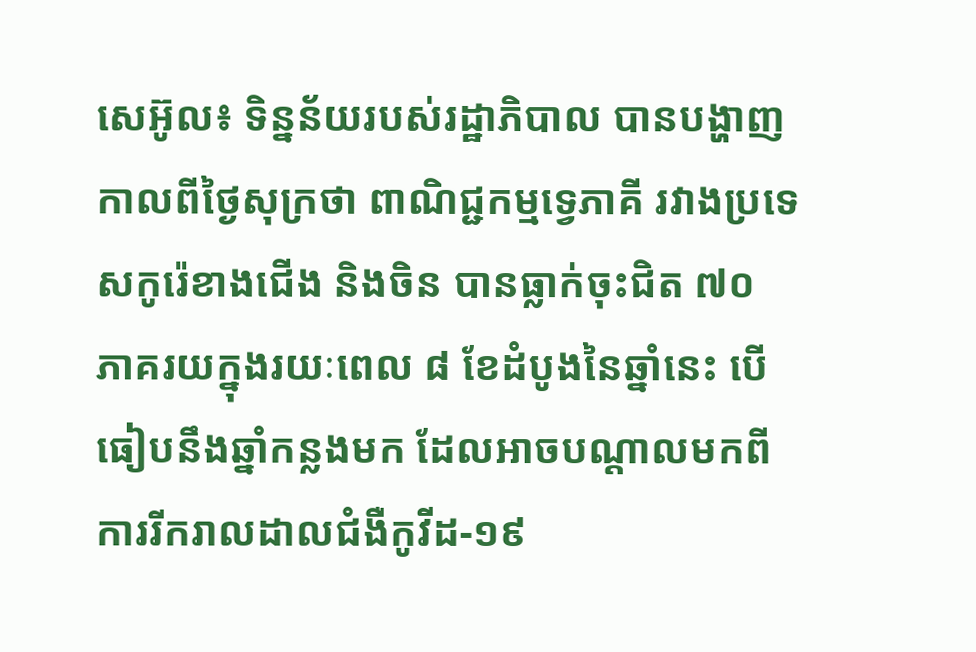សេអ៊ូល៖ ទិន្នន័យរបស់រដ្ឋាភិបាល បានបង្ហាញកាលពីថ្ងៃសុក្រថា ពាណិជ្ជកម្មទ្វេភាគី រវាងប្រទេសកូរ៉េខាងជើង និងចិន បានធ្លាក់ចុះជិត ៧០ ភាគរយក្នុងរយៈពេល ៨ ខែដំបូងនៃឆ្នាំនេះ បើធៀបនឹងឆ្នាំកន្លងមក ដែលអាចបណ្តាលមកពី ការរីករាលដាលជំងឺកូវីដ-១៩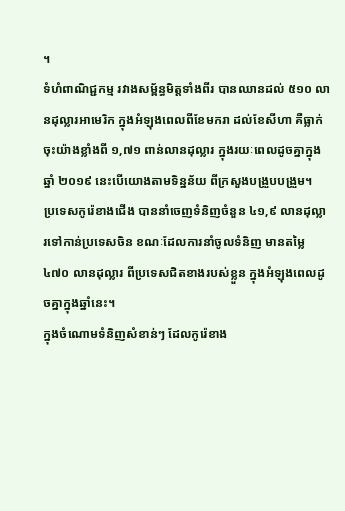។
ទំហំពាណិជ្ជកម្ម រវាងសម្ព័ន្ធមិត្តទាំងពីរ បានឈានដល់ ៥១០ លានដុល្លារអាមេរិក ក្នុងអំឡុងពេលពីខែមករា ដល់ខែសីហា គឺធ្លាក់ចុះយ៉ាងខ្លាំងពី ១,៧១ ពាន់លានដុល្លារ ក្នុងរយៈពេលដូចគ្នាក្នុងឆ្នាំ ២០១៩ នេះបើយោងតាមទិន្នន័យ ពីក្រសួងបង្រួបបង្រួម។
ប្រទេសកូរ៉េខាងជើង បាននាំចេញទំនិញចំនួន ៤១,៩ លានដុល្លារទៅកាន់ប្រទេសចិន ខណៈដែលការនាំចូលទំនិញ មានតម្លៃ ៤៧០ លានដុល្លារ ពីប្រទេសជិតខាងរបស់ខ្លួន ក្នុងអំឡុងពេលដូចគ្នាក្នុងឆ្នាំនេះ។
ក្នុងចំណោមទំនិញសំខាន់ៗ ដែលកូរ៉េខាង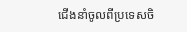ជើងនាំចូលពីប្រទេសចិ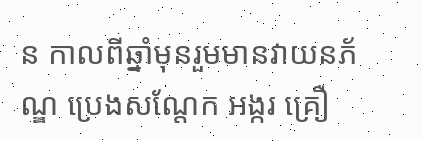ន កាលពីឆ្នាំមុនរួមមានវាយនភ័ណ្ឌ ប្រេងសណ្តែក អង្ករ គ្រឿ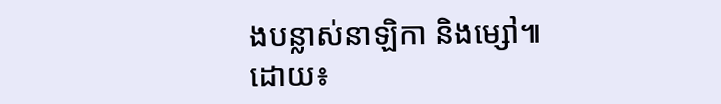ងបន្លាស់នាឡិកា និងម្សៅ៕
ដោយ៖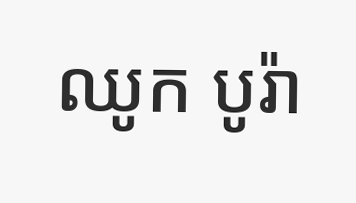ឈូក បូរ៉ា